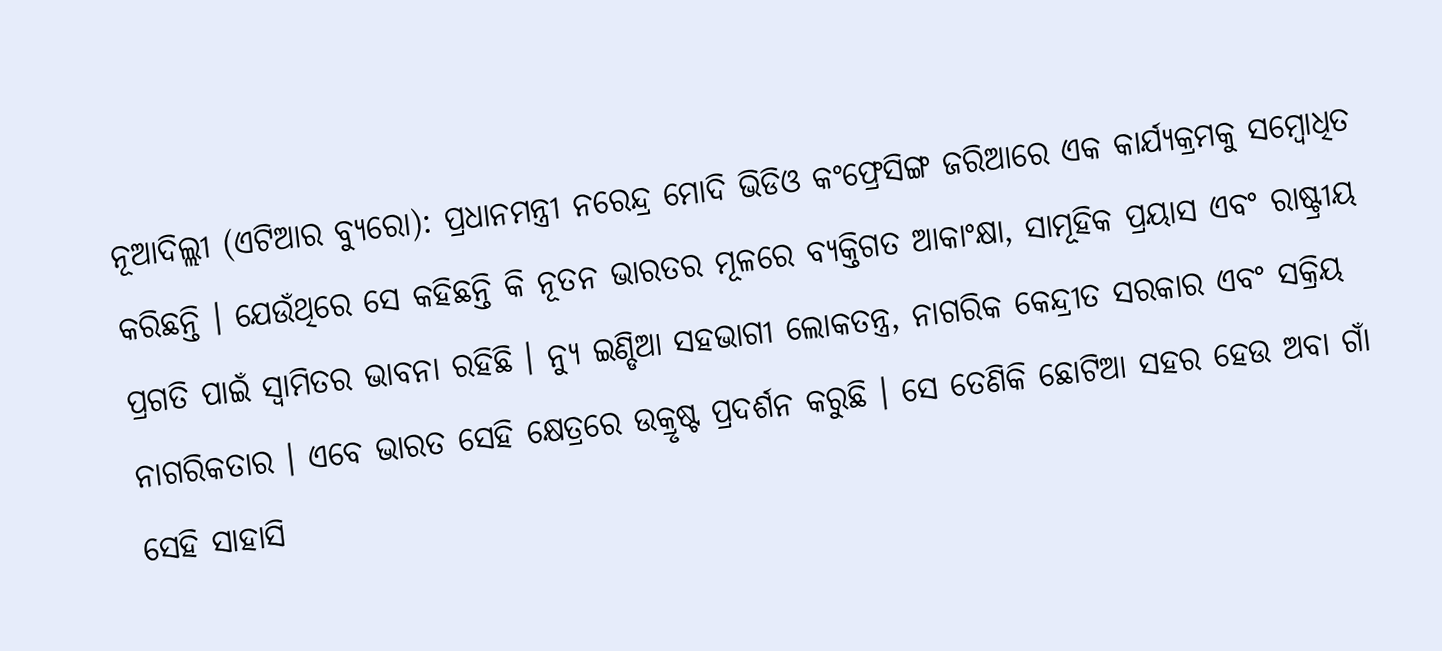ନୂଆଦିଲ୍ଲୀ (ଏଟିଆର ବ୍ୟୁରୋ): ପ୍ରଧାନମନ୍ତ୍ରୀ ନରେନ୍ଦ୍ର ମୋଦି ଭିଡିଓ କଂଫ୍ରେସିଙ୍ଗ ଜରିଆରେ ଏକ କାର୍ଯ୍ୟକ୍ରମକୁ ସମ୍ବୋଧିତ କରିଛନ୍ତି । ଯେଉଁଥିରେ ସେ କହିଛନ୍ତି କି ନୂତନ ଭାରତର ମୂଳରେ ବ୍ୟକ୍ତିଗତ ଆକାଂକ୍ଷା, ସାମୂହିକ ପ୍ରୟାସ ଏବଂ ରାଷ୍ଟ୍ରୀୟ ପ୍ରଗତି ପାଇଁ ସ୍ୱାମିତର ଭାବନା ରହିଛି । ନ୍ୟୁ ଇଣ୍ଡିଆ ସହଭାଗୀ ଲୋକତନ୍ତ୍ର, ନାଗରିକ କେନ୍ଦ୍ରୀତ ସରକାର ଏବଂ ସକ୍ରିୟ ନାଗରିକତାର । ଏବେ ଭାରତ ସେହି କ୍ଷେତ୍ରରେ ଉକ୍ରୃଷ୍ଟ ପ୍ରଦର୍ଶନ କରୁଛି । ସେ ତେଣିକି ଛୋଟିଆ ସହର ହେଉ ଅବା ଗାଁ ସେହି ସାହାସି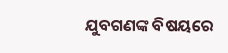ଯୁବଗଣଙ୍କ ବିଷୟରେ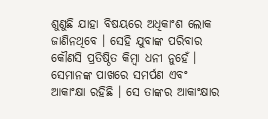ଶୁଣୁଛି ଯାହା ବିଷୟରେ ଅଧିକାଂଶ ଲୋକ ଜାଣିନଥିବେ । ସେହି ଯୁବାଙ୍କ ପରିବାର କୌଣସି ପ୍ରତିଷ୍ଠିତ କିମ୍ବା ଧନୀ ନୁହେଁ । ସେମାନଙ୍କ ପାଖରେ ସମର୍ପଣ ଏବଂ ଆକାଂକ୍ଷା ରହିଛି । ସେ ତାଙ୍କର ଆକାଂକ୍ଷାର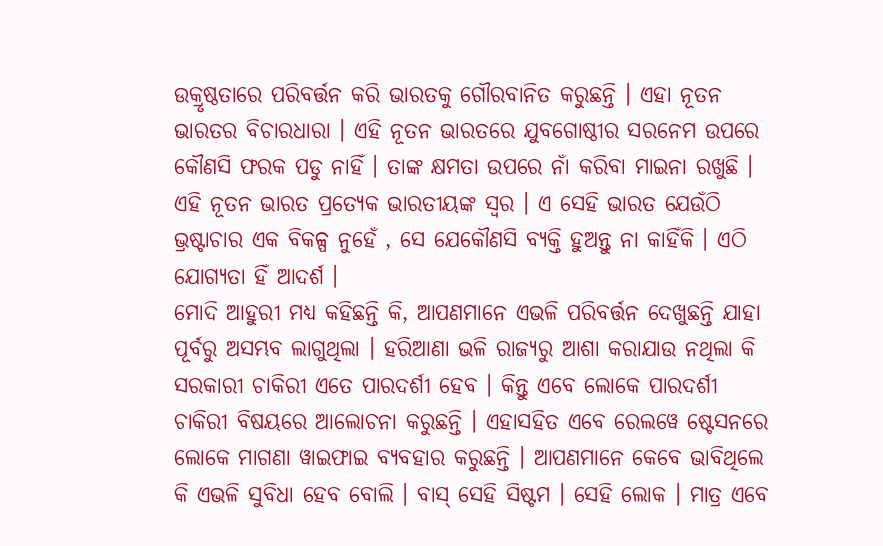ଉକ୍ରୃଷ୍ଠତାରେ ପରିବର୍ତ୍ତନ କରି ଭାରତକୁ ଗୌରବାନିତ କରୁଛନ୍ତି । ଏହା ନୂତନ ଭାରତର ବିଚାରଧାରା । ଏହି ନୂତନ ଭାରତରେ ଯୁବଗୋଷ୍ଠୀର ସରନେମ ଉପରେ କୌଣସି ଫରକ ପଡୁ ନାହିଁ । ତାଙ୍କ କ୍ଷମତା ଉପରେ ନାଁ କରିବା ମାଇନା ରଖୁଛି । ଏହି ନୂତନ ଭାରତ ପ୍ରତ୍ୟେକ ଭାରତୀୟଙ୍କ ସ୍ୱର । ଏ ସେହି ଭାରତ ଯେଉଁଠି ଭ୍ରଷ୍ଟାଚାର ଏକ ବିକଳ୍ପ ନୁହେଁ , ସେ ଯେକୌଣସି ବ୍ୟକ୍ତି ହୁଅନ୍ତୁ ନା କାହିଁକି । ଏଠି ଯୋଗ୍ୟତା ହିଁ ଆଦର୍ଶ ।
ମୋଦି ଆହୁରୀ ମଧ୍ୟ କହିଛନ୍ତି କି, ଆପଣମାନେ ଏଭଳି ପରିବର୍ତ୍ତନ ଦେଖୁଛନ୍ତି ଯାହା ପୂର୍ବରୁ ଅସମ୍ଭବ ଲାଗୁଥିଲା । ହରିଆଣା ଭଳି ରାଜ୍ୟରୁ ଆଶା କରାଯାଉ ନଥିଲା କି ସରକାରୀ ଚାକିରୀ ଏତେ ପାରଦର୍ଶୀ ହେବ । କିନ୍ତୁ ଏବେ ଲୋକେ ପାରଦର୍ଶୀ ଚାକିରୀ ବିଷୟରେ ଆଲୋଚନା କରୁଛନ୍ତି । ଏହାସହିତ ଏବେ ରେଲୱେ ଷ୍ଟେସନରେ ଲୋକେ ମାଗଣା ୱାଇଫାଇ ବ୍ୟବହାର କରୁଛନ୍ତି । ଆପଣମାନେ କେବେ ଭାବିଥିଲେ କି ଏଭଳି ସୁବିଧା ହେବ ବୋଲି । ବାସ୍ ସେହି ସିଷ୍ଟମ । ସେହି ଲୋକ । ମାତ୍ର ଏବେ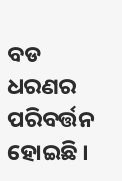ବଡ ଧରଣର ପରିବର୍ତ୍ତନ ହୋଇଛି ।